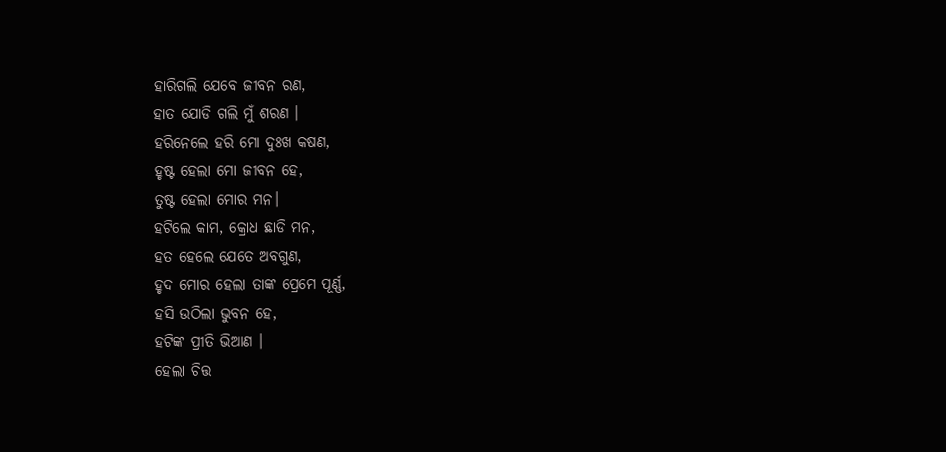ହାରିଗଲି ଯେବେ ଜୀବନ ରଣ,
ହାତ ଯୋଡି ଗଲି ମୁଁ ଶରଣ ।
ହରିନେଲେ ହରି ମୋ ଦୁଃଖ କଷଣ,
ହୃଷ୍ଟ ହେଲା ମୋ ଜୀବନ ହେ,
ତୁଷ୍ଟ ହେଲା ମୋର ମନ।
ହଟିଲେ କାମ, କ୍ରୋଧ ଛାଡି ମନ,
ହତ ହେଲେ ଯେତେ ଅବଗୁଣ,
ହୃଦ ମୋର ହେଲା ତାଙ୍କ ପ୍ରେମେ ପୂର୍ଣ୍ଣ,
ହସି ଉଠିଲା ଭୁବନ ହେ,
ହଟିଙ୍କ ପ୍ରୀତି ଭିଆଣ ।
ହେଲା ଚିତ୍ତ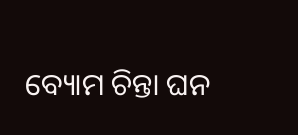ବ୍ୟୋମ ଚିନ୍ତା ଘନ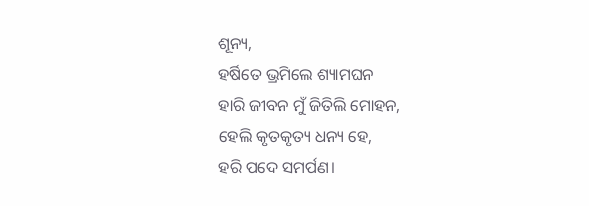ଶୂନ୍ୟ,
ହର୍ଷିତେ ଭ୍ରମିଲେ ଶ୍ୟାମଘନ
ହାରି ଜୀବନ ମୁଁ ଜିତିଲି ମୋହନ,
ହେଲି କୃତକୃତ୍ୟ ଧନ୍ୟ ହେ,
ହରି ପଦେ ସମର୍ପଣ।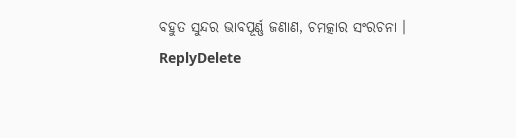ବହୁତ ସୁନ୍ଦର ଭାବପୂର୍ଣ୍ଣ ଜଣାଣ, ଚମତ୍କାର ସଂରଚନା ।
ReplyDelete